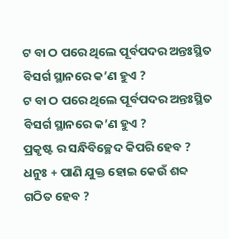ଟ ବା ଠ ପରେ ଥିଲେ ପୂର୍ବପଦର ଅନ୍ତଃସ୍ଥିତ ବିସର୍ଗ ସ୍ଥାନରେ କ’ଣ ହୁଏ ?
ଟ ବା ଠ ପରେ ଥିଲେ ପୂର୍ବପଦର ଅନ୍ତଃସ୍ଥିତ ବିସର୍ଗ ସ୍ଥାନରେ କ’ଣ ହୁଏ ?
ପ୍ରକୃଷ୍ଟ ର ସନ୍ଧିବିଚ୍ଛେଦ କିପରି ହେବ ?
ଧନୁଃ + ପାଣି ଯୁକ୍ତ ହୋଇ କେଉଁ ଶବ୍ଦ ଗଠିତ ହେବ ?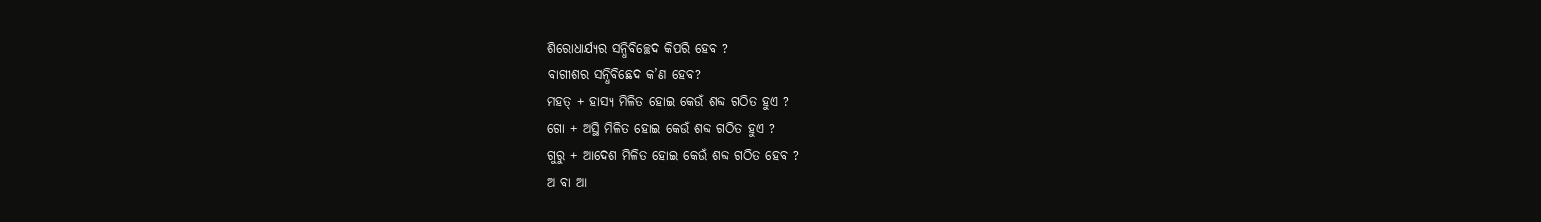ଶିରୋଧାର୍ଯ୍ୟର ସନ୍ଧିବିଚ୍ଛେଦ କିପରି ହେବ ?
ବାଗୀଶର ସନ୍ଧିବିଛେଦ କ’ଣ ହେବ?
ମହତ୍ + ହାସ୍ୟ ମିଳିତ ହୋଇ କେଉଁ ଶବ୍ଦ ଗଠିତ ହୁଏ ?
ଗୋ + ଅସ୍ଥି ମିଳିତ ହୋଇ କେଉଁ ଶବ୍ଦ ଗଠିତ ହୁଏ ?
ଗୁରୁ + ଆଦେଶ ମିଳିତ ହୋଇ କେଉଁ ଶବ୍ଦ ଗଠିତ ହେବ ?
ଅ ବା ଆ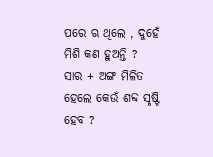ପରେ ଋ ଥିଲେ , ଦୁହେଁ ମିଶି କଣ ହୁଅନ୍ତି ?
ସାର + ଅଙ୍ଗ ମିଳିତ ହେଲେ କେଉଁ ଶବ୍ଦ ସୃଷ୍ଟି ହେବ ?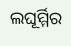ଲଘୂର୍ମ୍ମିର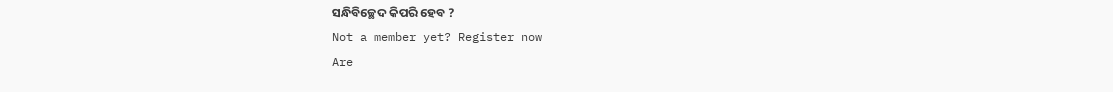ସନ୍ଧିବିଚ୍ଛେଦ କିପରି ହେବ ?
Not a member yet? Register now
Are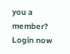you a member? Login now